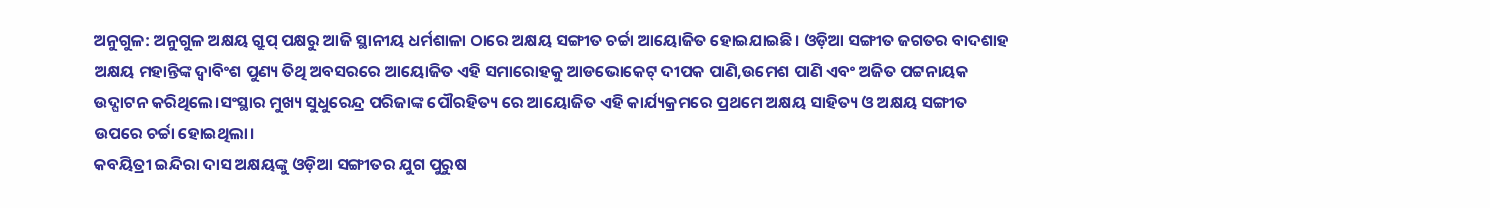ଅନୁଗୁଳ: ଅନୁଗୁଳ ଅକ୍ଷୟ ଗ୍ରୁପ୍ ପକ୍ଷରୁ ଆଜି ସ୍ଥାନୀୟ ଧର୍ମଶାଳା ଠାରେ ଅକ୍ଷୟ ସଙ୍ଗୀତ ଚର୍ଚ୍ଚା ଆୟୋଜିତ ହୋଇଯାଇଛି। ଓଡ଼ିଆ ସଙ୍ଗୀତ ଜଗତର ବାଦଶାହ ଅକ୍ଷୟ ମହାନ୍ତିଙ୍କ ଦ୍ୱାବିଂଶ ପୁଣ୍ୟ ତିଥି ଅବସରରେ ଆୟୋଜିତ ଏହି ସମାରୋହକୁ ଆଡଭୋକେଟ୍ ଦୀପକ ପାଣି,ଉମେଶ ପାଣି ଏବଂ ଅଜିତ ପଟ୍ଟନାୟକ ଉଦ୍ଘାଟନ କରିଥିଲେ।ସଂସ୍ଥାର ମୁଖ୍ୟ ସୁଧୁରେନ୍ଦ୍ର ପରିଜାଙ୍କ ପୌରହିତ୍ୟ ରେ ଆୟୋଜିତ ଏହି କାର୍ଯ୍ୟକ୍ରମରେ ପ୍ରଥମେ ଅକ୍ଷୟ ସାହିତ୍ୟ ଓ ଅକ୍ଷୟ ସଙ୍ଗୀତ ଉପରେ ଚର୍ଚ୍ଚା ହୋଇଥିଲା।
କବୟିତ୍ରୀ ଇନ୍ଦିରା ଦାସ ଅକ୍ଷୟଙ୍କୁ ଓଡ଼ିଆ ସଙ୍ଗୀତର ଯୁଗ ପୁରୁଷ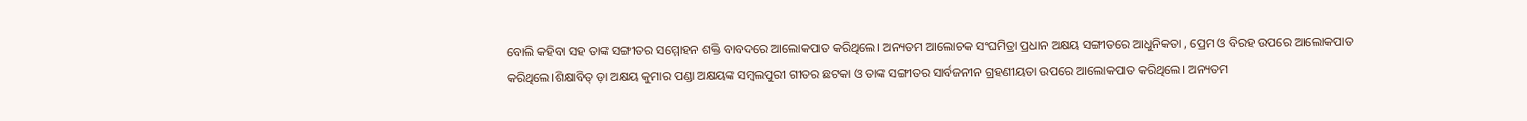ବୋଲି କହିବା ସହ ତାଙ୍କ ସଙ୍ଗୀତର ସମ୍ମୋହନ ଶକ୍ତି ବାବଦରେ ଆଲୋକପାତ କରିଥିଲେ। ଅନ୍ୟତମ ଆଲୋଚକ ସଂଘମିତ୍ରା ପ୍ରଧାନ ଅକ୍ଷୟ ସଙ୍ଗୀତରେ ଆଧୁନିକତା , ପ୍ରେମ ଓ ବିରହ ଉପରେ ଆଲୋକପାତ କରିଥିଲେ।ଶିକ୍ଷାବିତ୍ ଡ଼ା ଅକ୍ଷୟ କୁମାର ପଣ୍ଡା ଅକ୍ଷୟଙ୍କ ସମ୍ବଲପୁରୀ ଗୀତର ଛଟକା ଓ ତାଙ୍କ ସଙ୍ଗୀତର ସାର୍ବଜନୀନ ଗ୍ରହଣୀୟତା ଉପରେ ଆଲୋକପାତ କରିଥିଲେ। ଅନ୍ୟତମ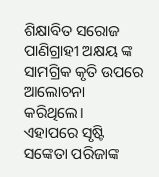ଶିକ୍ଷାବିତ ସରୋଜ ପାଣିଗ୍ରାହୀ ଅକ୍ଷୟ ଙ୍କ ସାମଗ୍ରିକ କୃତି ଉପରେ ଆଲୋଚନା କରିଥିଲେ।
ଏହାପରେ ସୃଷ୍ଟି ସଙ୍କେତା ପରିଜାଙ୍କ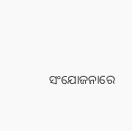ସଂଯୋଜନାରେ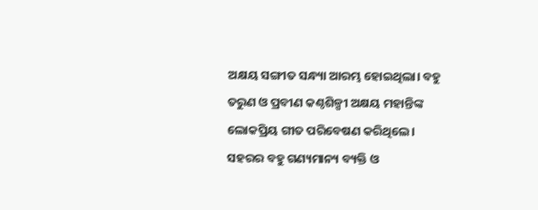ଅକ୍ଷୟ ସଙ୍ଗୀତ ସନ୍ଧ୍ୟା ଆରମ୍ଭ ହୋଇଥିଲା। ବହୁ ତରୁଣ ଓ ପ୍ରବୀଣ କଣ୍ଠଶିଳ୍ପୀ ଅକ୍ଷୟ ମହାନ୍ତିଙ୍କ ଲୋକପ୍ରିୟ ଗୀତ ପରିବେଷଣ କରିଥିଲେ। ସହରର ବହୁ ଗଣ୍ୟମାନ୍ୟ ବ୍ୟକ୍ତି ଓ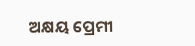ଅକ୍ଷୟ ପ୍ରେମୀ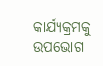କାର୍ଯ୍ୟକ୍ରମକୁ ଉପଭୋଗ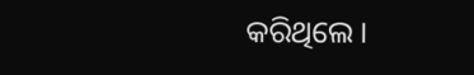କରିଥିଲେ ।